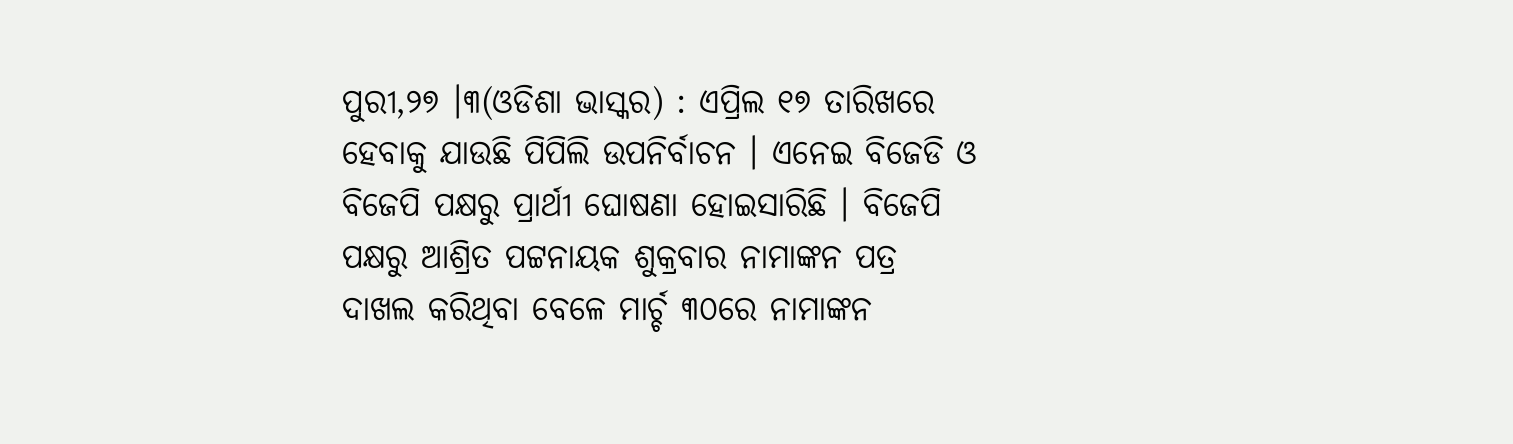ପୁରୀ,୨୭ ।୩(ଓଡିଶା ଭାସ୍କର) : ଏପ୍ରିଲ ୧୭ ତାରିଖରେ ହେବାକୁ ଯାଉଛି ପିପିଲି ଉପନିର୍ବାଚନ । ଏନେଇ ବିଜେଡି ଓ ବିଜେପି ପକ୍ଷରୁ ପ୍ରାର୍ଥୀ ଘୋଷଣା ହୋଇସାରିଛି । ବିଜେପି ପକ୍ଷରୁ ଆଶ୍ରିତ ପଟ୍ଟନାୟକ ଶୁକ୍ରବାର ନାମାଙ୍କନ ପତ୍ର ଦାଖଲ କରିଥିବା ବେଳେ ମାର୍ଚ୍ଚ ୩୦ରେ ନାମାଙ୍କନ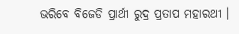ଭରିବେ ବିଜେଡି ପ୍ରାର୍ଥୀ ରୁଦ୍ର ପ୍ରତାପ ମହାରଥୀ ।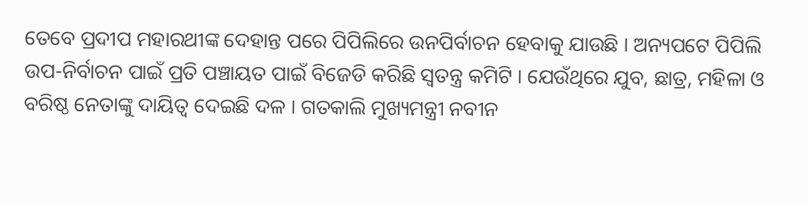ତେବେ ପ୍ରଦୀପ ମହାରଥୀଙ୍କ ଦେହାନ୍ତ ପରେ ପିପିଲିରେ ଉନପିର୍ବାଚନ ହେବାକୁ ଯାଉଛି । ଅନ୍ୟପଟେ ପିପିଲି ଉପ-ନିର୍ବାଚନ ପାଇଁ ପ୍ରତି ପଞ୍ଚାୟତ ପାଇଁ ବିଜେଡି କରିଛି ସ୍ୱତନ୍ତ୍ର କମିଟି । ଯେଉଁଥିରେ ଯୁବ, ଛାତ୍ର, ମହିଳା ଓ ବରିଷ୍ଠ ନେତାଙ୍କୁ ଦାୟିତ୍ୱ ଦେଇଛି ଦଳ । ଗତକାଲି ମୁଖ୍ୟମନ୍ତ୍ରୀ ନବୀନ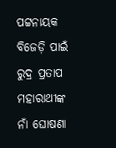ପଟ୍ଟନାୟକ ବିଜେଡ଼ି ପାଇଁ ରୁଦ୍ର ପ୍ରତାପ ମହାରାଥୀଙ୍କ ନାଁ ଘୋଷଣା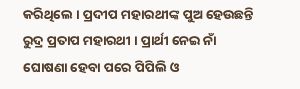କରିଥିଲେ । ପ୍ରଦୀପ ମହାରଥୀଙ୍କ ପୁଅ ହେଉଛନ୍ତି ରୁଦ୍ର ପ୍ରତାପ ମହାରଥୀ । ପ୍ରାର୍ଥୀ ନେଇ ନାଁ ଘୋଷଣା ହେବା ପରେ ପିପିଲି ଓ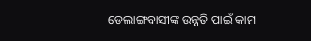ଡେଲାଙ୍ଗବାସୀଙ୍କ ଉନ୍ନତି ପାଇଁ କାମ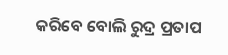କରିବେ ବୋଲି ରୁଦ୍ର ପ୍ରତାପ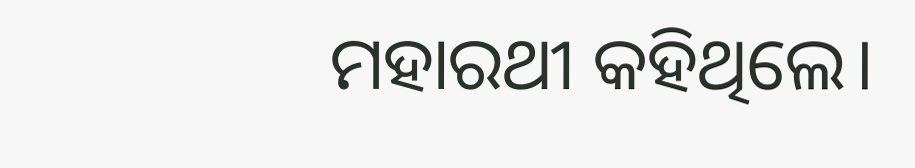ମହାରଥୀ କହିଥିଲେ।